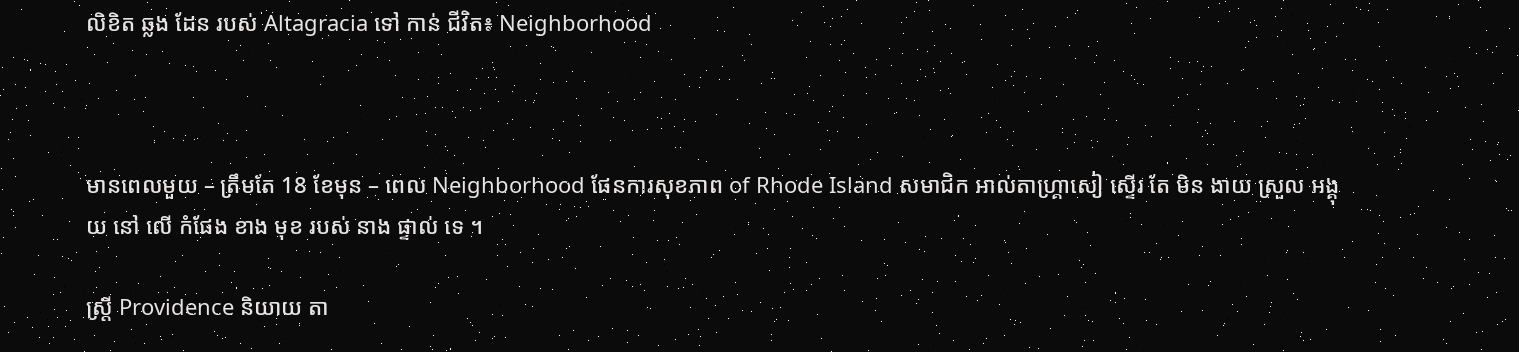លិខិត ឆ្លង ដែន របស់ Altagracia ទៅ កាន់ ជីវិត៖ Neighborhood



មានពេលមួយ – ត្រឹមតែ 18 ខែមុន – ពេល Neighborhood ផែនការសុខភាព of Rhode Island សមាជិក អាល់តាហ្គ្រាសៀ ស្ទើរ តែ មិន ងាយ ស្រួល អង្គុយ នៅ លើ កំផែង ខាង មុខ របស់ នាង ផ្ទាល់ ទេ ។

ស្ត្រី Providence និយាយ តា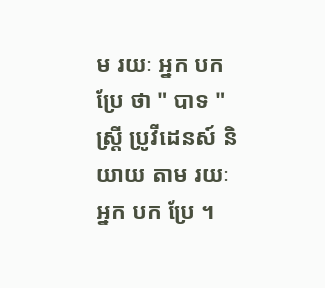ម រយៈ អ្នក បក ប្រែ ថា " បាទ " ស្ត្រី ប្រូវីដេនស៍ និយាយ តាម រយៈ អ្នក បក ប្រែ ។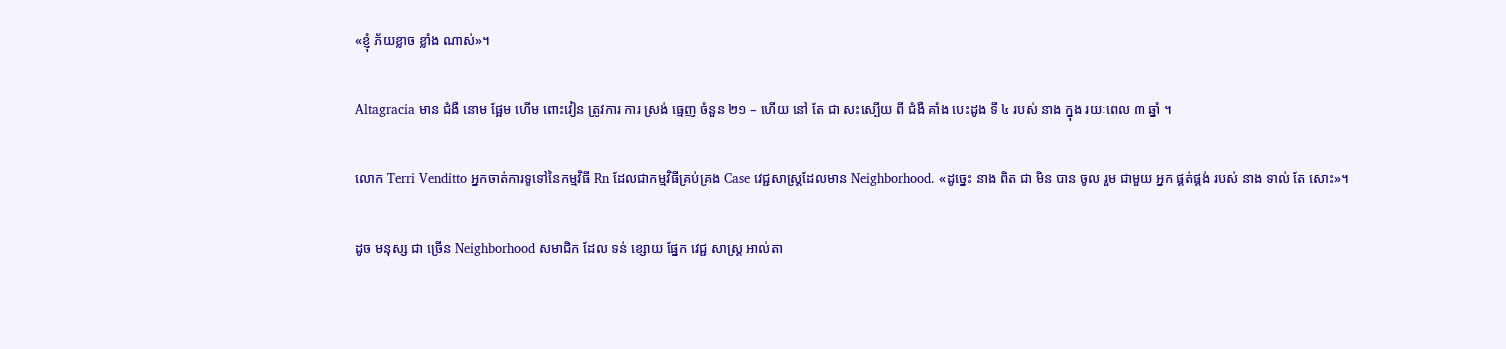«ខ្ញុំ ភ័យខ្លាច ខ្លាំង ណាស់»។

Altagracia មាន ជំងឺ នោម ផ្អែម ហើម ពោះវៀន ត្រូវការ ការ ស្រង់ ធ្មេញ ចំនួន ២១ – ហើយ នៅ តែ ជា សះស្បើយ ពី ជំងឺ គាំង បេះដូង ទី ៤ របស់ នាង ក្នុង រយៈពេល ៣ ឆ្នាំ ។

លោក Terri Venditto អ្នកចាត់ការទូទៅនៃកម្មវិធី Rn ដែលជាកម្មវិធីគ្រប់គ្រង Case វេជ្ជសាស្ត្រដែលមាន Neighborhood. «ដូច្នេះ នាង ពិត ជា មិន បាន ចូល រួម ជាមួយ អ្នក ផ្គត់ផ្គង់ របស់ នាង ទាល់ តែ សោះ»។

ដូច មនុស្ស ជា ច្រើន Neighborhood សមាជិក ដែល ទន់ ខ្សោយ ផ្នែក វេជ្ជ សាស្ត្រ អាល់តា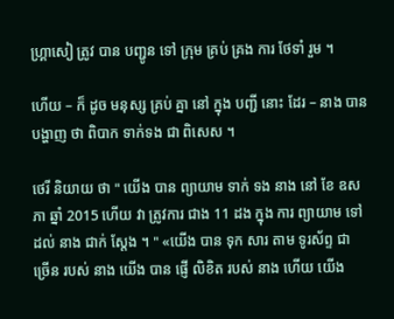ហ្គ្រាសៀ ត្រូវ បាន បញ្ជូន ទៅ ក្រុម គ្រប់ គ្រង ការ ថែទាំ រួម ។

ហើយ – ក៏ ដូច មនុស្ស គ្រប់ គ្នា នៅ ក្នុង បញ្ជី នោះ ដែរ – នាង បាន បង្ហាញ ថា ពិបាក ទាក់ទង ជា ពិសេស ។

ថេរី និយាយ ថា " យើង បាន ព្យាយាម ទាក់ ទង នាង នៅ ខែ ឧសភា ឆ្នាំ 2015 ហើយ វា ត្រូវការ ជាង 11 ដង ក្នុង ការ ព្យាយាម ទៅ ដល់ នាង ជាក់ ស្តែង ។ " «យើង បាន ទុក សារ តាម ទូរស័ព្ទ ជា ច្រើន របស់ នាង យើង បាន ផ្ញើ លិខិត របស់ នាង ហើយ យើង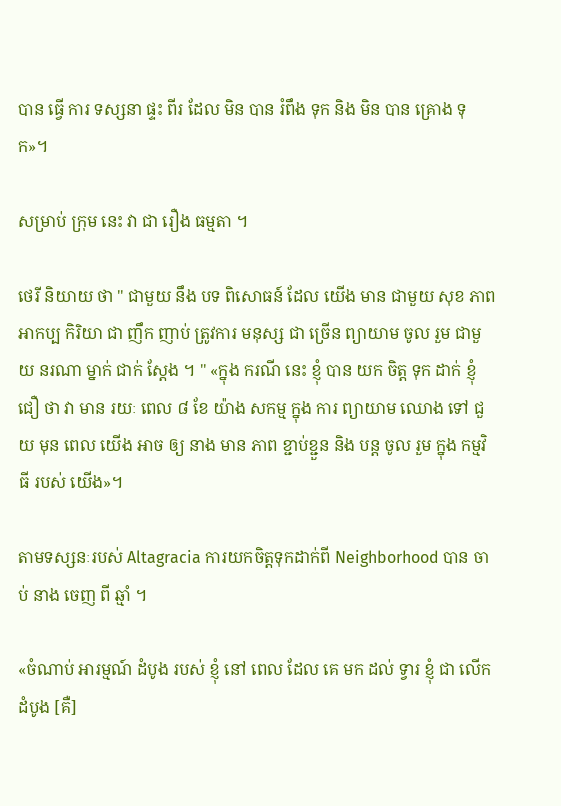បាន ធ្វើ ការ ទស្សនា ផ្ទះ ពីរ ដែល មិន បាន រំពឹង ទុក និង មិន បាន គ្រោង ទុក»។

សម្រាប់ ក្រុម នេះ វា ជា រឿង ធម្មតា ។

ថេរី និយាយ ថា " ជាមួយ នឹង បទ ពិសោធន៍ ដែល យើង មាន ជាមួយ សុខ ភាព អាកប្ប កិរិយា ជា ញឹក ញាប់ ត្រូវការ មនុស្ស ជា ច្រើន ព្យាយាម ចូល រួម ជាមួយ នរណា ម្នាក់ ជាក់ ស្តែង ។ " «ក្នុង ករណី នេះ ខ្ញុំ បាន យក ចិត្ត ទុក ដាក់ ខ្ញុំ ជឿ ថា វា មាន រយៈ ពេល ៨ ខែ យ៉ាង សកម្ម ក្នុង ការ ព្យាយាម ឈោង ទៅ ជួយ មុន ពេល យើង អាច ឲ្យ នាង មាន ភាព ខ្ជាប់ខ្ជួន និង បន្ត ចូល រួម ក្នុង កម្មវិធី របស់ យើង»។

តាមទស្សនៈរបស់ Altagracia ការយកចិត្តទុកដាក់ពី Neighborhood បាន ចាប់ នាង ចេញ ពី ឆ្មាំ ។

«ចំណាប់ អារម្មណ៍ ដំបូង របស់ ខ្ញុំ នៅ ពេល ដែល គេ មក ដល់ ទ្វារ ខ្ញុំ ជា លើក ដំបូង [គឺ]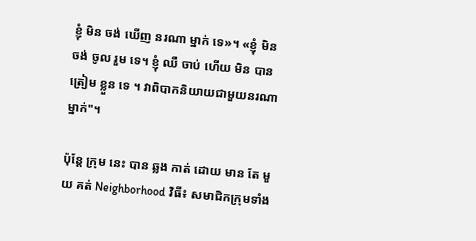ខ្ញុំ មិន ចង់ ឃើញ នរណា ម្នាក់ ទេ»។ «ខ្ញុំ មិន ចង់ ចូល រួម ទេ។ ខ្ញុំ ឈឺ ចាប់ ហើយ មិន បាន ត្រៀម ខ្លួន ទេ ។ វាពិបាកនិយាយជាមួយនរណាម្នាក់"។

ប៉ុន្តែ ក្រុម នេះ បាន ឆ្លង កាត់ ដោយ មាន តែ មួយ គត់ Neighborhood វិធី៖ សមាជិកក្រុមទាំង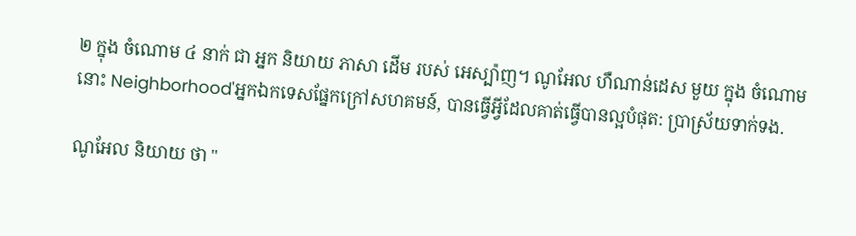២ ក្នុង ចំណោម ៤ នាក់ ជា អ្នក និយាយ ភាសា ដើម របស់ អេស្ប៉ាញ។ ណូអែល ហឺណាន់ដេស មួយ ក្នុង ចំណោម នោះ Neighborhood'អ្នកឯកទេសផ្នែកក្រៅសហគមន៍, បានធ្វើអ្វីដែលគាត់ធ្វើបានល្អបំផុត: ប្រាស្រ័យទាក់ទង.

ណូអែល និយាយ ថា "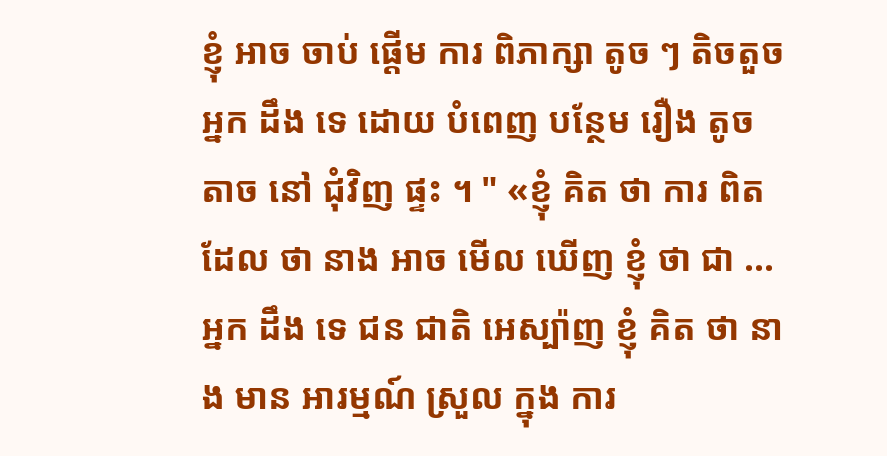ខ្ញុំ អាច ចាប់ ផ្តើម ការ ពិភាក្សា តូច ៗ តិចតួច អ្នក ដឹង ទេ ដោយ បំពេញ បន្ថែម រឿង តូចតាច នៅ ជុំវិញ ផ្ទះ ។ " «ខ្ញុំ គិត ថា ការ ពិត ដែល ថា នាង អាច មើល ឃើញ ខ្ញុំ ថា ជា ... អ្នក ដឹង ទេ ជន ជាតិ អេស្ប៉ាញ ខ្ញុំ គិត ថា នាង មាន អារម្មណ៍ ស្រួល ក្នុង ការ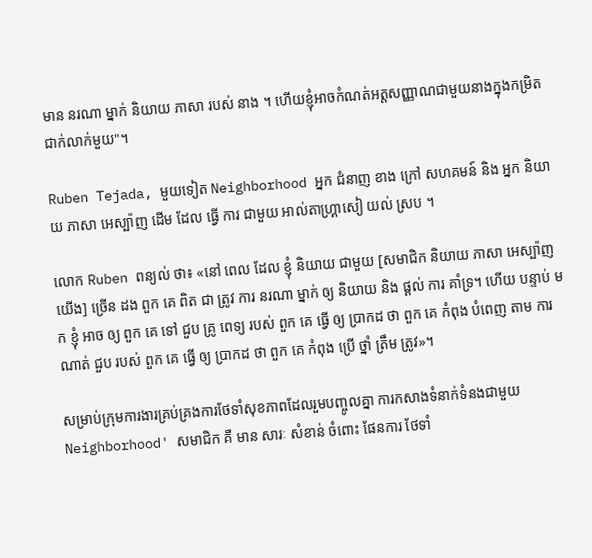មាន នរណា ម្នាក់ និយាយ ភាសា របស់ នាង ។ ហើយខ្ញុំអាចកំណត់អត្តសញ្ញាណជាមួយនាងក្នុងកម្រិតជាក់លាក់មួយ"។

Ruben Tejada, មួយទៀត Neighborhood អ្នក ជំនាញ ខាង ក្រៅ សហគមន៍ និង អ្នក និយាយ ភាសា អេស្ប៉ាញ ដើម ដែល ធ្វើ ការ ជាមួយ អាល់តាហ្គ្រាសៀ យល់ ស្រប ។

លោក Ruben ពន្យល់ ថា៖ «នៅ ពេល ដែល ខ្ញុំ និយាយ ជាមួយ [សមាជិក និយាយ ភាសា អេស្ប៉ាញ យើង] ច្រើន ដង ពួក គេ ពិត ជា ត្រូវ ការ នរណា ម្នាក់ ឲ្យ និយាយ និង ផ្ដល់ ការ គាំទ្រ។ ហើយ បន្ទាប់ មក ខ្ញុំ អាច ឲ្យ ពួក គេ ទៅ ជួប គ្រូ ពេទ្យ របស់ ពួក គេ ធ្វើ ឲ្យ ប្រាកដ ថា ពួក គេ កំពុង បំពេញ តាម ការ ណាត់ ជួប របស់ ពួក គេ ធ្វើ ឲ្យ ប្រាកដ ថា ពួក គេ កំពុង ប្រើ ថ្នាំ ត្រឹម ត្រូវ»។

សម្រាប់ក្រុមការងារគ្រប់គ្រងការថែទាំសុខភាពដែលរួមបញ្ចូលគ្នា ការកសាងទំនាក់ទំនងជាមួយ Neighborhood' សមាជិក គឺ មាន សារៈ សំខាន់ ចំពោះ ផែនការ ថែទាំ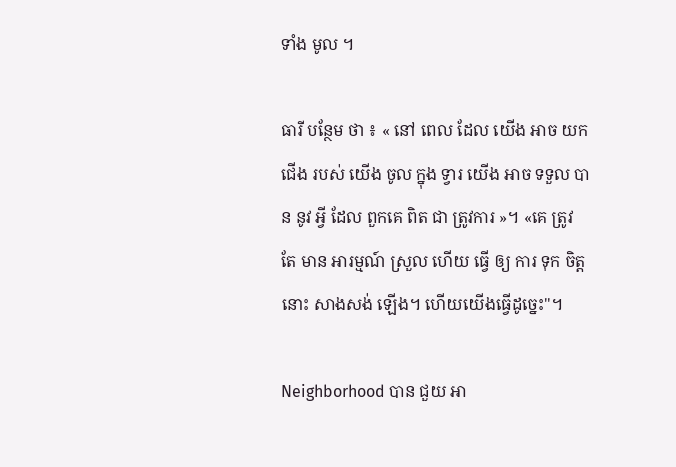ទាំង មូល ។

ធារី បន្ថែម ថា ៖ « នៅ ពេល ដែល យើង អាច យក ជើង របស់ យើង ចូល ក្នុង ទ្វារ យើង អាច ទទួល បាន នូវ អ្វី ដែល ពួកគេ ពិត ជា ត្រូវការ »។ «គេ ត្រូវ តែ មាន អារម្មណ៍ ស្រួល ហើយ ធ្វើ ឲ្យ ការ ទុក ចិត្ត នោះ សាងសង់ ឡើង។ ហើយយើងធ្វើដូច្នេះ"។

Neighborhood បាន ជួយ អា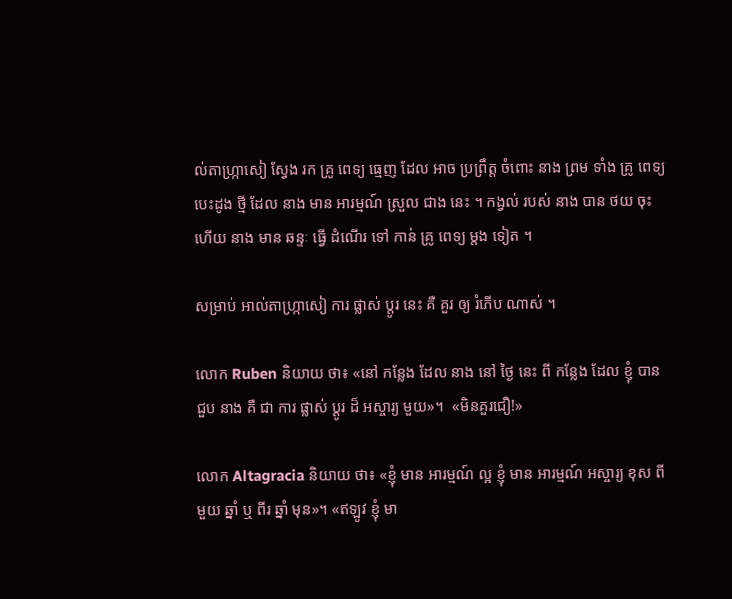ល់តាហ្ក្រាសៀ ស្វែង រក គ្រូ ពេទ្យ ធ្មេញ ដែល អាច ប្រព្រឹត្ត ចំពោះ នាង ព្រម ទាំង គ្រូ ពេទ្យ បេះដូង ថ្មី ដែល នាង មាន អារម្មណ៍ ស្រួល ជាង នេះ ។ កង្វល់ របស់ នាង បាន ថយ ចុះ ហើយ នាង មាន ឆន្ទៈ ធ្វើ ដំណើរ ទៅ កាន់ គ្រូ ពេទ្យ ម្តង ទៀត ។

សម្រាប់ អាល់តាហ្ក្រាសៀ ការ ផ្លាស់ ប្តូរ នេះ គឺ គួរ ឲ្យ រំភើប ណាស់ ។

លោក Ruben និយាយ ថា៖ «នៅ កន្លែង ដែល នាង នៅ ថ្ងៃ នេះ ពី កន្លែង ដែល ខ្ញុំ បាន ជួប នាង គឺ ជា ការ ផ្លាស់ ប្ដូរ ដ៏ អស្ចារ្យ មួយ»។  «មិនគួរជឿ!»

លោក Altagracia និយាយ ថា៖ «ខ្ញុំ មាន អារម្មណ៍ ល្អ ខ្ញុំ មាន អារម្មណ៍ អស្ចារ្យ ខុស ពី មួយ ឆ្នាំ ឬ ពីរ ឆ្នាំ មុន»។ «ឥឡូវ ខ្ញុំ មា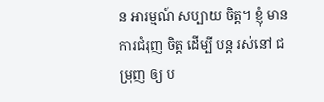ន អារម្មណ៍ សប្បាយ ចិត្ត។ ខ្ញុំ មាន ការជំរុញ ចិត្ត ដើម្បី បន្ត រស់នៅ ជម្រុញ ឲ្យ ប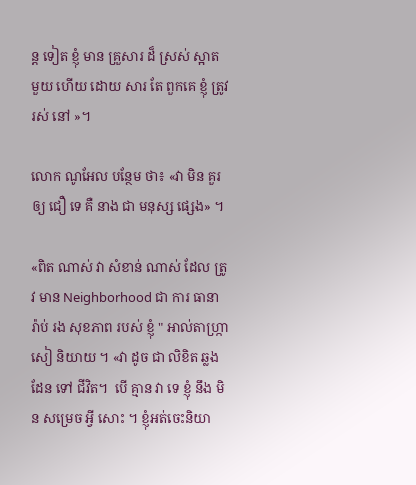ន្ត ទៀត ខ្ញុំ មាន គ្រួសារ ដ៏ ស្រស់ ស្អាត មួយ ហើយ ដោយ សារ តែ ពួកគេ ខ្ញុំ ត្រូវ រស់ នៅ »។

លោក ណូអែល បន្ថែម ថា៖ «វា មិន គួរ ឲ្យ ជឿ ទេ គឺ នាង ជា មនុស្ស ផ្សេង» ។

«ពិត ណាស់ វា សំខាន់ ណាស់ ដែល ត្រូវ មាន Neighborhood ជា ការ ធានា រ៉ាប់ រង សុខភាព របស់ ខ្ញុំ " អាល់តាហ្ក្រាសៀ និយាយ ។ «វា ដូច ជា លិខិត ឆ្លង ដែន ទៅ ជីវិត។  បើ គ្មាន វា ទេ ខ្ញុំ នឹង មិន សម្រេច អ្វី សោះ ។ ខ្ញុំអត់ចេះនិយា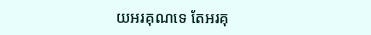យអរគុណទេ តែអរគុ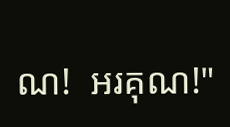ណ!  អរគុណ!"